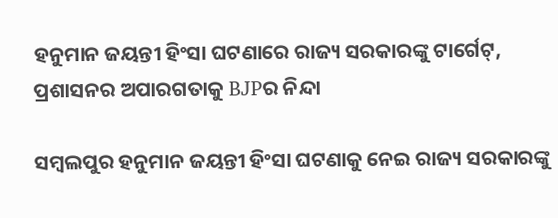ହନୁମାନ ଜୟନ୍ତୀ ହିଂସା ଘଟଣାରେ ରାଜ୍ୟ ସରକାରଙ୍କୁ ଟାର୍ଗେଟ୍, ପ୍ରଶାସନର ଅପାରଗତାକୁ BJPର ନିନ୍ଦା

ସମ୍ବଲପୁର ହନୁମାନ ଜୟନ୍ତୀ ହିଂସା ଘଟଣାକୁ ନେଇ ରାଜ୍ୟ ସରକାରଙ୍କୁ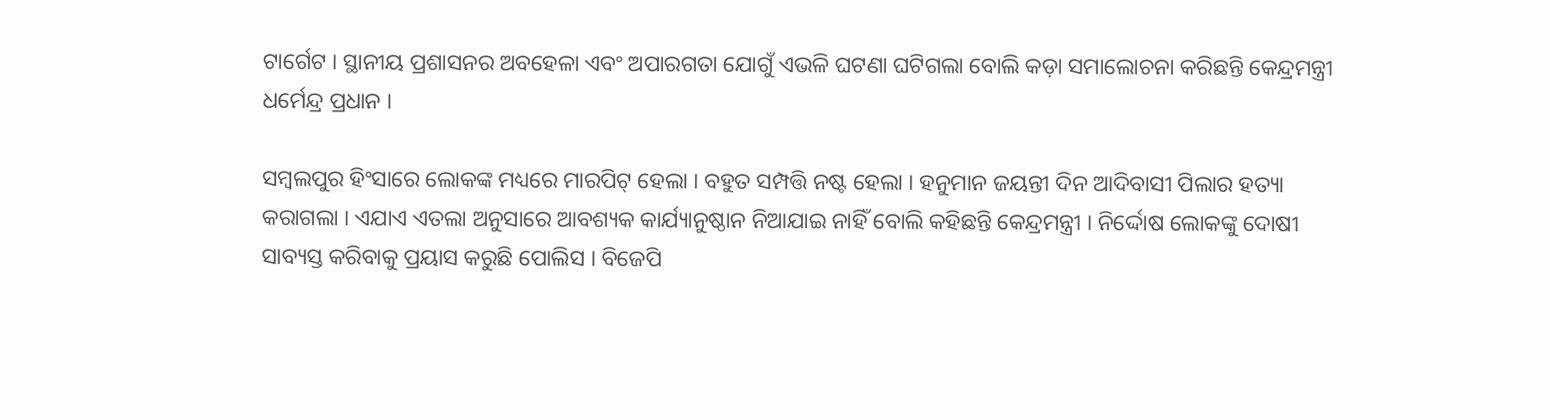ଟାର୍ଗେଟ । ସ୍ଥାନୀୟ ପ୍ରଶାସନର ଅବହେଳା ଏବଂ ଅପାରଗତା ଯୋଗୁଁ ଏଭଳି ଘଟଣା ଘଟିଗଲା ବୋଲି କଡ଼ା ସମାଲୋଚନା କରିଛନ୍ତି କେନ୍ଦ୍ରମନ୍ତ୍ରୀ ଧର୍ମେନ୍ଦ୍ର ପ୍ରଧାନ ।

ସମ୍ବଲପୁର ହିଂସାରେ ଲୋକଙ୍କ ମଧ୍ୟରେ ମାରପିଟ୍ ହେଲା । ବହୁତ ସମ୍ପତ୍ତି ନଷ୍ଟ ହେଲା । ହନୁମାନ ଜୟନ୍ତୀ ଦିନ ଆଦିବାସୀ ପିଲାର ହତ୍ୟା କରାଗଲା । ଏଯାଏ ଏତଲା ଅନୁସାରେ ଆବଶ୍ୟକ କାର୍ଯ୍ୟାନୁଷ୍ଠାନ ନିଆଯାଇ ନାହିଁ ବୋଲି କହିଛନ୍ତି କେନ୍ଦ୍ରମନ୍ତ୍ରୀ । ନିର୍ଦ୍ଦୋଷ ଲୋକଙ୍କୁ ଦୋଷୀ ସାବ୍ୟସ୍ତ କରିବାକୁ ପ୍ରୟାସ କରୁଛି ପୋଲିସ । ବିଜେପି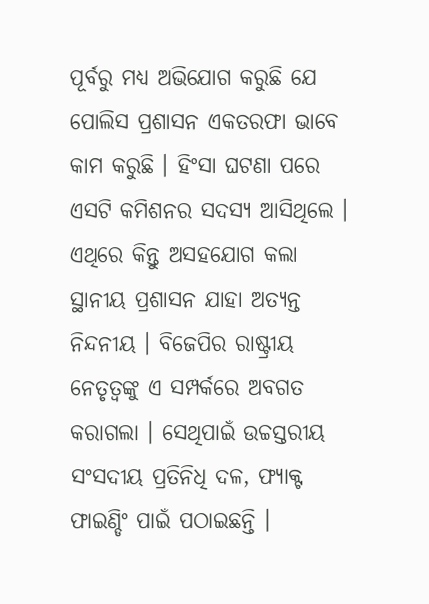ପୂର୍ବରୁ ମଧ୍ୟ ଅଭିଯୋଗ କରୁଛି ଯେ ପୋଲିସ ପ୍ରଶାସନ ଏକତରଫା ଭାବେ କାମ କରୁଛି । ହିଂସା ଘଟଣା ପରେ ଏସଟି କମିଶନର ସଦସ୍ୟ ଆସିଥିଲେ । ଏଥିରେ କିନ୍ତୁ ଅସହଯୋଗ କଲା ସ୍ଥାନୀୟ ପ୍ରଶାସନ ଯାହା ଅତ୍ୟନ୍ତ ନିନ୍ଦନୀୟ । ବିଜେପିର ରାଷ୍ଟ୍ରୀୟ ନେତୃତ୍ୱଙ୍କୁ ଏ ସମ୍ପର୍କରେ ଅବଗତ କରାଗଲା । ସେଥିପାଇଁ ଉଚ୍ଚସ୍ତରୀୟ ସଂସଦୀୟ ପ୍ରତିନିଧି ଦଳ, ଫ୍ୟାକ୍ଟ ଫାଇଣ୍ଡିଂ ପାଇଁ ପଠାଇଛନ୍ତି ।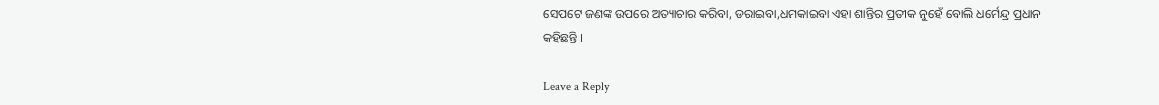ସେପଟେ ଜଣଙ୍କ ଉପରେ ଅତ୍ୟାଚାର କରିବା, ଡରାଇବା,ଧମକାଇବା ଏହା ଶାନ୍ତିର ପ୍ରତୀକ ନୁହେଁ ବୋଲି ଧର୍ମେନ୍ଦ୍ର ପ୍ରଧାନ କହିଛନ୍ତି ।

Leave a Reply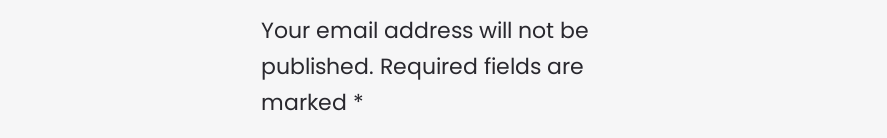Your email address will not be published. Required fields are marked *